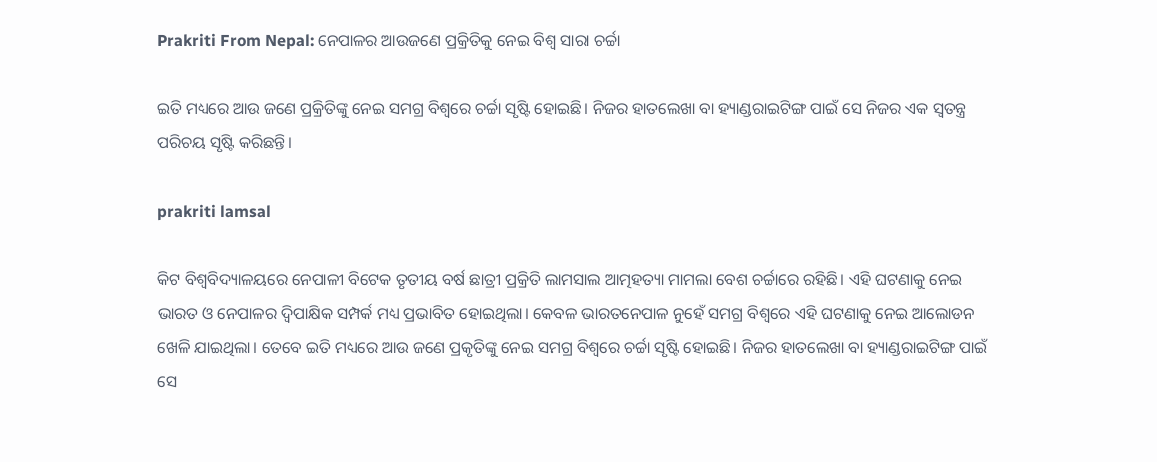Prakriti From Nepal: ନେପାଳର ଆଉଜଣେ ପ୍ରକ୍ରିତିକୁ ନେଇ ବିଶ୍ଵ ସାରା ଚର୍ଚ୍ଚା

ଇତି ମଧ୍ୟରେ ଆଉ ଜଣେ ପ୍ରକ୍ରିତିଙ୍କୁ ନେଇ ସମଗ୍ର ବିଶ୍ବରେ ଚର୍ଚ୍ଚା ସୃଷ୍ଟି ହୋଇଛି। ନିଜର ହାତଲେଖା ବା ହ୍ୟାଣ୍ଡରାଇଟିଙ୍ଗ ପାଇଁ ସେ ନିଜର ଏକ ସ୍ବତନ୍ତ୍ର ପରିଚୟ ସୃଷ୍ଟି କରିଛନ୍ତି।

prakriti lamsal

କିଟ ବିଶ୍ବବିଦ୍ୟାଳୟରେ ନେପାଳୀ ବିଟେକ ତୃତୀୟ ବର୍ଷ ଛାତ୍ରୀ ପ୍ରକ୍ରିତି ଲାମସାଲ ଆତ୍ମହତ୍ୟା ମାମଲା ବେଶ ଚର୍ଚ୍ଚାରେ ରହିଛି। ଏହି ଘଟଣାକୁ ନେଇ ଭାରତ ଓ ନେପାଳର ଦ୍ବିପାକ୍ଷିକ ସମ୍ପର୍କ ମଧ୍ୟ ପ୍ରଭାବିତ ହୋଇଥିଲା। କେବଳ ଭାରତନେପାଳ ନୁହେଁ ସମଗ୍ର ବିଶ୍ବରେ ଏହି ଘଟଣାକୁ ନେଇ ଆଲୋଡନ ଖେଳି ଯାଇଥିଲା। ତେବେ ଇତି ମଧ୍ୟରେ ଆଉ ଜଣେ ପ୍ରକୃତିଙ୍କୁ ନେଇ ସମଗ୍ର ବିଶ୍ବରେ ଚର୍ଚ୍ଚା ସୃଷ୍ଟି ହୋଇଛି। ନିଜର ହାତଲେଖା ବା ହ୍ୟାଣ୍ଡରାଇଟିଙ୍ଗ ପାଇଁ ସେ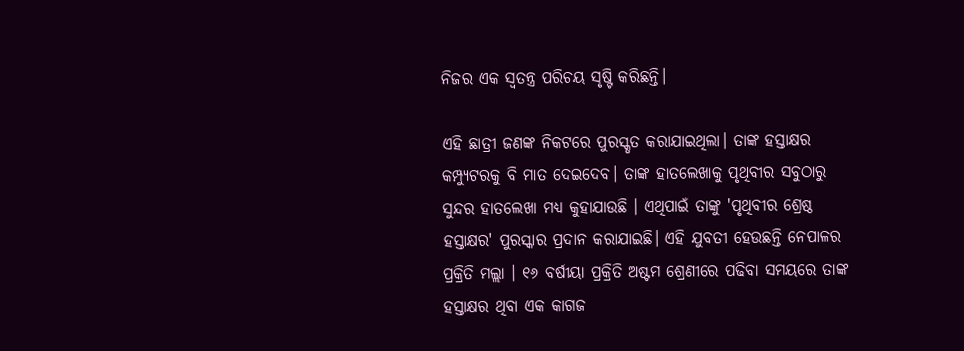ନିଜର ଏକ ସ୍ବତନ୍ତ୍ର ପରିଚୟ ସୃଷ୍ଟି କରିଛନ୍ତି।

ଏହି ଛାତ୍ରୀ ଜଣଙ୍କ ନିକଟରେ ପୁରସ୍କୃତ କରାଯାଇଥିଲା। ତାଙ୍କ ହସ୍ତାକ୍ଷର କମ୍ପ୍ୟୁଟରକୁ ବି ମାତ ଦେଇଦେବ। ତାଙ୍କ ହାତଲେଖାକୁ ପୃଥିବୀର ସବୁଠାରୁ ସୁନ୍ଦର ହାତଲେଖା ମଧ୍ୟ କୁହାଯାଉଛି । ଏଥିପାଇଁ ତାଙ୍କୁ 'ପୃଥିବୀର ଶ୍ରେଷ୍ଠ ହସ୍ତାକ୍ଷର' ପୁରସ୍କାର ପ୍ରଦାନ କରାଯାଇଛି। ଏହି ଯୁବତୀ ହେଉଛନ୍ତି ନେପାଳର ପ୍ରକ୍ରିତି ମଲ୍ଲା । ୧୬ ବର୍ଷୀୟା ପ୍ରକ୍ରିତି ଅଷ୍ଟମ ଶ୍ରେଣୀରେ ପଢିବା ସମୟରେ ତାଙ୍କ ହସ୍ତାକ୍ଷର ଥିବା ଏକ କାଗଜ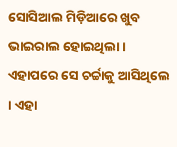ସୋସିଆଲ ମିଡ଼ିଆରେ ଖୁବ ଭାଇରାଲ ହୋଇଥିଲା । ଏହାପରେ ସେ ଚର୍ଚ୍ଚାକୁ ଆସିଥିଲେ । ଏହା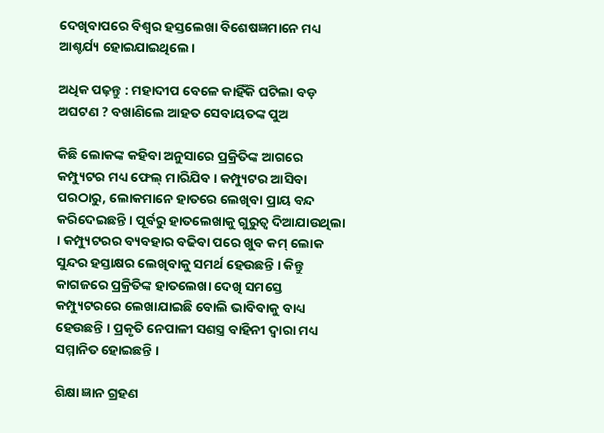ଦେଖିବାପରେ ବିଶ୍ୱର ହସ୍ତଲେଖା ବିଶେଷଜ୍ଞମାନେ ମଧ୍ୟ ଆଶ୍ଚର୍ଯ୍ୟ ହୋଇଯାଇଥିଲେ ।

ଅଧିକ ପଢ଼ନ୍ତୁ : ମହାଦୀପ ବେଳେ କାହିଁକି ଘଟିଲା ବଡ଼ ଅଘଟଣ ? ବଖାଣିଲେ ଆହତ ସେବାୟତଙ୍କ ପୁଅ

କିଛି ଲୋକଙ୍କ କହିବା ଅନୁସାରେ ପ୍ରକ୍ରିତିଙ୍କ ଆଗରେ କମ୍ପ୍ୟୁଟର ମଧ୍ୟ ଫେଲ୍ ମାରିଯିବ। କମ୍ପ୍ୟୁଟର ଆସିବା ପରଠାରୁ, ଲୋକମାନେ ହାତରେ ଲେଖିବା ପ୍ରାୟ ବନ୍ଦ କରିଦେଇଛନ୍ତି । ପୂର୍ବରୁ ହାତଲେଖାକୁ ଗୁରୁତ୍ୱ ଦିଆଯାଉଥିଲା । କମ୍ପ୍ୟୁଟରର ବ୍ୟବହାର ବଢିବା ପରେ ଖୁବ କମ୍ ଲୋକ ସୁନ୍ଦର ହସ୍ତାକ୍ଷର ଲେଖିବାକୁ ସମର୍ଥ ହେଉଛନ୍ତି । କିନ୍ତୁ କାଗଜରେ ପ୍ରକ୍ରିତିଙ୍କ ହାତଲେଖା ଦେଖି ସମସ୍ତେ କମ୍ପ୍ୟୁଟରରେ ଲେଖାଯାଇଛି ବୋଲି ଭାବିବାକୁ ବାଧ୍ୟ ହେଉଛନ୍ତି । ପ୍ରକୃତି ନେପାଳୀ ସଶସ୍ତ୍ର ବାହିନୀ ଦ୍ୱାରା ମଧ୍ୟ ସମ୍ମାନିତ ହୋଇଛନ୍ତି ।

ଶିକ୍ଷା ଜ୍ଞାନ ଗ୍ରହଣ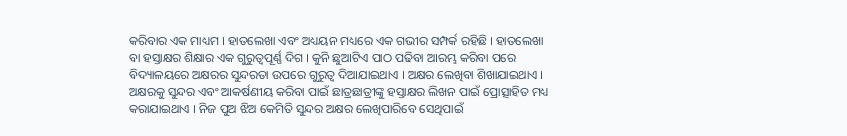କରିବାର ଏକ ମାଧ୍ୟମ । ହାତଲେଖା ଏବଂ ଅଧ୍ୟୟନ ମଧ୍ୟରେ ଏକ ଗଭୀର ସମ୍ପର୍କ ରହିଛି । ହାତଲେଖା ବା ହସ୍ତାକ୍ଷର ଶିକ୍ଷାର ଏକ ଗୁରୁତ୍ୱପୂର୍ଣ୍ଣ ଦିଗ । କୁନି ଛୁଆଟିଏ ପାଠ ପଢିବା ଆରମ୍ଭ କରିବା ପରେ ବିଦ୍ୟାଳୟରେ ଅକ୍ଷରର ସୁନ୍ଦରତା ଉପରେ ଗୁରୁତ୍ୱ ଦିଆଯାଇଥାଏ । ଅକ୍ଷର ଲେଖିବା ଶିଖାଯାଇଥାଏ । ଅକ୍ଷରକୁ ସୁନ୍ଦର ଏବଂ ଆକର୍ଷଣୀୟ କରିବା ପାଇଁ ଛାତ୍ରଛାତ୍ରୀଙ୍କୁ ହସ୍ତାକ୍ଷର ଲିଖନ ପାଇଁ ପ୍ରୋତ୍ସାହିତ ମଧ୍ୟ କରାଯାଇଥାଏ । ନିଜ ପୁଅ ଝିଅ କେମିତି ସୁନ୍ଦର ଅକ୍ଷର ଲେଖିପାରିବେ ସେଥିପାଇଁ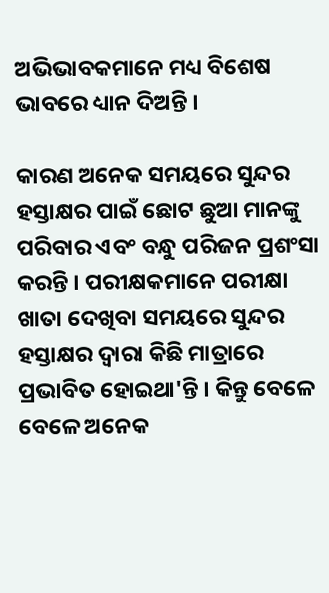ଅଭିଭାବକମାନେ ମଧ୍ୟ ବିଶେଷ ଭାବରେ ଧ୍ୟାନ ଦିଅନ୍ତି ।

କାରଣ ଅନେକ ସମୟରେ ସୁନ୍ଦର ହସ୍ତାକ୍ଷର ପାଇଁ ଛୋଟ ଛୁଆ ମାନଙ୍କୁ ପରିବାର ଏବଂ ବନ୍ଧୁ ପରିଜନ ପ୍ରଶଂସା କରନ୍ତି । ପରୀକ୍ଷକମାନେ ପରୀକ୍ଷା ଖାତା ଦେଖିବା ସମୟରେ ସୁନ୍ଦର ହସ୍ତାକ୍ଷର ଦ୍ୱାରା କିଛି ମାତ୍ରାରେ ପ୍ରଭାବିତ ହୋଇଥା'ନ୍ତି । କିନ୍ତୁ ବେଳେ ବେଳେ ଅନେକ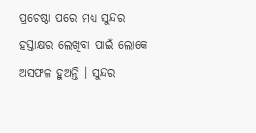ପ୍ରଚେଷ୍ଠା ପରେ ମଧ୍ୟ ସୁନ୍ଦର ହସ୍ତାକ୍ଷର ଲେଖିବା ପାଇଁ ଲୋକେ ଅସଫଳ ହୁଅନ୍ତି । ସୁନ୍ଦର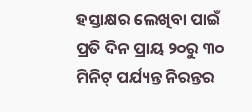ହସ୍ତାକ୍ଷର ଲେଖିବା ପାଇଁ ପ୍ରତି ଦିନ ପ୍ରାୟ ୨୦ରୁ ୩୦ ମିନିଟ୍ ପର୍ଯ୍ୟନ୍ତ ନିରନ୍ତର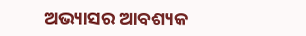ଅଭ୍ୟାସର ଆବଶ୍ୟକ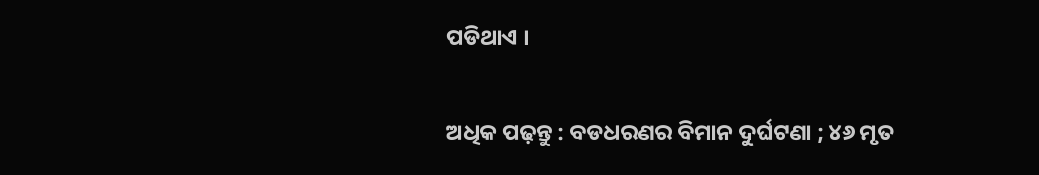ପଡିଥାଏ ।

ଅଧିକ ପଢ଼ନ୍ତୁ : ବଡଧରଣର ବିମାନ ଦୁର୍ଘଟଣା ; ୪୬ ମୃତ